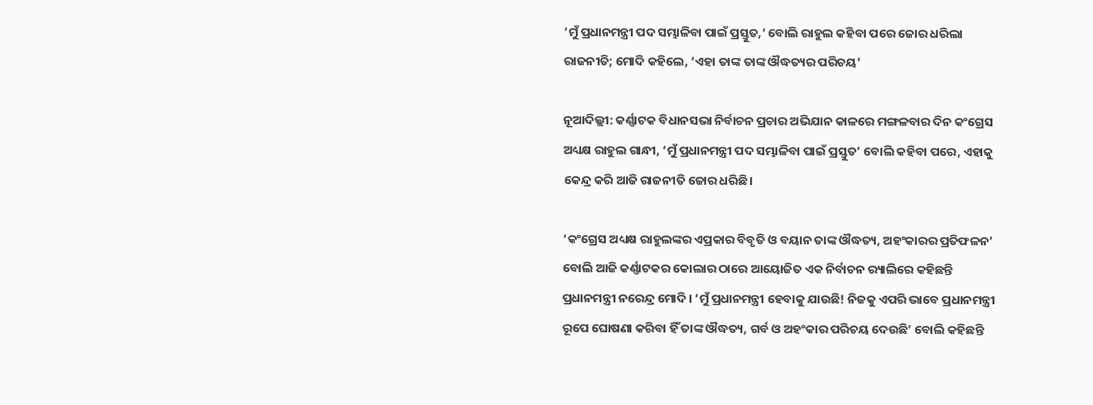‘ମୁଁ ପ୍ରଧାନମନ୍ତ୍ରୀ ପଦ ସମ୍ଭାଳିବା ପାଇଁ ପ୍ରସ୍ତୁତ,’ ବୋଲି ରାହୁଲ କହିବା ପରେ ଜୋର ଧରିଲା ରାଜନୀତି; ମୋଦି କହିଲେ, ‘ଏହା ତାଙ୍କ ତାଙ୍କ ଔଦ୍ଧତ୍ୟର ପରିଚୟ’

ନୂଆଦିଲ୍ଲୀ: କର୍ଣ୍ଣାଟକ ବିଧାନସଭା ନିର୍ବାଚନ ପ୍ରଚାର ଅଭିଯାନ କାଳରେ ମଙ୍ଗଳବାର ଦିନ କଂଗ୍ରେସ ଅଧ୍ୟକ୍ଷ ରାହୁଲ ଗାନ୍ଧୀ, ‘ମୁଁ ପ୍ରଧାନମନ୍ତ୍ରୀ ପଦ ସମ୍ଭାଳିବା ପାଇଁ ପ୍ରସ୍ତୁତ’ ବୋଲି କହିବା ପରେ, ଏହାକୁ କେନ୍ଦ୍ର କରି ଆଜି ରାଜନୀତି ଜୋର ଧରିଛି।

‘କଂଗ୍ରେସ ଅଧ୍ୟକ୍ଷ ରାହୁଲଙ୍କର ଏପ୍ରକାର ବିବୃତି ଓ ବୟାନ ତାଙ୍କ ଔଦ୍ଧତ୍ୟ, ଅହଂକାରର ପ୍ରତିଫଳନ’ ବୋଲି ଆଜି କର୍ଣ୍ଣାଟକର କୋଲାର ଠାରେ ଆୟୋଜିତ ଏକ ନିର୍ବାଚନ ର‍୍ୟାଲିରେ କହିଛନ୍ତି ପ୍ରଧାନମନ୍ତ୍ରୀ ନରେନ୍ଦ୍ର ମୋଦି। ‘ମୁଁ ପ୍ରଧାନମନ୍ତ୍ରୀ ହେବାକୁ ଯାଉଛି! ନିଜକୁ ଏପରି ଭାବେ ପ୍ରଧାନମନ୍ତ୍ରୀ ରୂପେ ଘୋଷଣା କରିବା ହିଁ ତାଙ୍କ ଔଦ୍ଧତ୍ୟ, ଗର୍ବ ଓ ଅହଂକାର ପରିଚୟ ଦେଉଛି’ ବୋଲି କହିଛନ୍ତି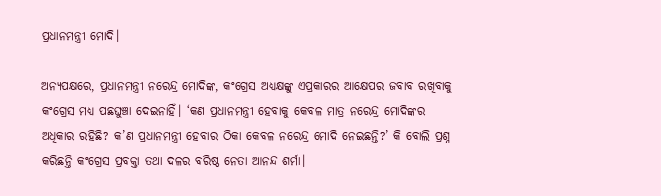ପ୍ରଧାନମନ୍ତ୍ରୀ ମୋଦି।

ଅନ୍ୟପକ୍ଷରେ, ପ୍ରଧାନମନ୍ତ୍ରୀ ନରେନ୍ଦ୍ର ମୋଦିଙ୍କ, କଂଗ୍ରେସ ଅଧ୍ୟକ୍ଷଙ୍କୁ ଏପ୍ରକାରର ଆକ୍ଷେପର ଜବାବ ରଖିବାକୁ କଂଗ୍ରେସ ମଧ୍ୟ ପଛଘୁଞ୍ଚା ଦେଇନାହିଁ। ‘କଣ ପ୍ରଧାନମନ୍ତ୍ରୀ ହେବାକୁ କେବଳ ମାତ୍ର ନରେନ୍ଦ୍ର ମୋଦିଙ୍କର ଅଧିକାର ରହିଛି? କ’ଣ ପ୍ରଧାନମନ୍ତ୍ରୀ ହେବାର ଠିକା କେବଳ ନରେନ୍ଦ୍ର ମୋଦି ନେଇଛନ୍ତି?’ କି ବୋଲି ପ୍ରଶ୍ନ କରିଛନ୍ତି କଂଗ୍ରେସ ପ୍ରବକ୍ତା ତଥା ଦଳର ବରିଷ୍ଠ ନେତା ଆନନ୍ଦ ଶର୍ମା।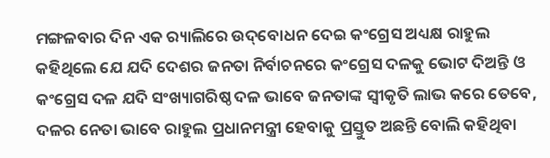ମଙ୍ଗଳବାର ଦିନ ଏକ ର‍୍ୟାଲିରେ ଉଦ୍‌ବୋଧନ ଦେଇ କଂଗ୍ରେସ ଅଧ୍ୟକ୍ଷ ରାହୁଲ କହିଥିଲେ ଯେ ଯଦି ଦେଶର ଜନତା ନିର୍ବାଚନରେ କଂଗ୍ରେସ ଦଳକୁ ଭୋଟ ଦିଅନ୍ତି ଓ କଂଗ୍ରେସ ଦଳ ଯଦି ସଂଖ୍ୟାଗରିଷ୍ଠ ଦଳ ଭାବେ ଜନତାଙ୍କ ସ୍ୱୀକୃତି ଲାଭ କରେ ତେବେ, ଦଳର ନେତା ଭାବେ ରାହୁଲ ପ୍ରଧାନମନ୍ତ୍ରୀ ହେବାକୁ ପ୍ରସ୍ତୁତ ଅଛନ୍ତି ବୋଲି କହିଥିବା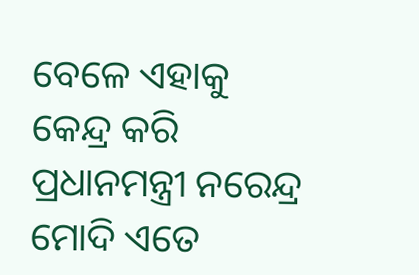ବେଳେ ଏହାକୁ କେନ୍ଦ୍ର କରି ପ୍ରଧାନମନ୍ତ୍ରୀ ନରେନ୍ଦ୍ର ମୋଦି ଏତେ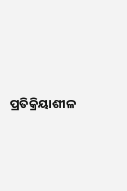ପ୍ରତିକ୍ରିୟାଶୀଳ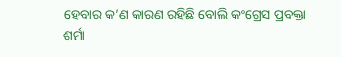ହେବାର କ’ଣ କାରଣ ରହିଛି ବୋଲି କଂଗ୍ରେସ ପ୍ରବକ୍ତା ଶର୍ମା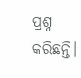ପ୍ରଶ୍ନ କରିଛନ୍ତି।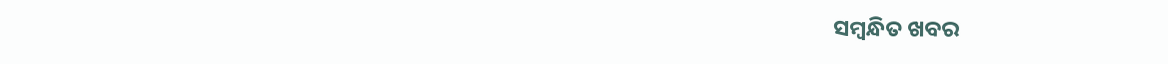ସମ୍ବନ୍ଧିତ ଖବର